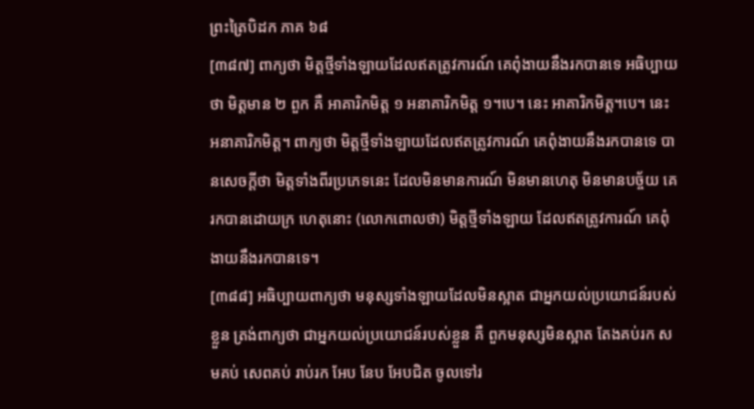ព្រះត្រៃបិដក ភាគ ៦៨
[៣៨៧] ពាក្យថា មិត្តថ្មីទាំងឡាយដែលឥតត្រូវការណ៍ គេពុំងាយនឹងរកបានទេ អធិប្បាយថា មិត្តមាន ២ ពួក គឺ អាគារិកមិត្ត ១ អនាគារិកមិត្ត ១។បេ។ នេះ អាគារិកមិត្ត។បេ។ នេះ អនាគារិកមិត្ត។ ពាក្យថា មិត្តថ្មីទាំងឡាយដែលឥតត្រូវការណ៍ គេពុំងាយនឹងរកបានទេ បានសេចក្តីថា មិត្តទាំងពីរប្រភេទនេះ ដែលមិនមានការណ៍ មិនមានហេតុ មិនមានបច្ច័យ គេរកបានដោយក្រ ហេតុនោះ (លោកពោលថា) មិត្តថ្មីទាំងឡាយ ដែលឥតត្រូវការណ៍ គេពុំងាយនឹងរកបានទេ។
[៣៨៨] អធិប្បាយពាក្យថា មនុស្សទាំងឡាយដែលមិនស្អាត ជាអ្នកយល់ប្រយោជន៍របស់ខ្លួន ត្រង់ពាក្យថា ជាអ្នកយល់ប្រយោជន៍របស់ខ្លួន គឺ ពួកមនុស្សមិនស្អាត តែងគប់រក សមគប់ សេពគប់ រាប់រក អែប នែប អែបជិត ចូលទៅរ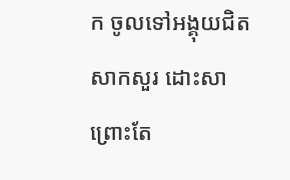ក ចូលទៅអង្គុយជិត សាកសួរ ដោះសា ព្រោះតែ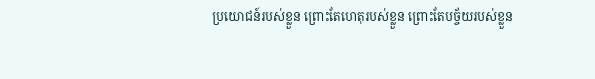ប្រយោជន៍របស់ខ្លួន ព្រោះតែហេតុរបស់ខ្លួន ព្រោះតែបច្ច័យរបស់ខ្លួន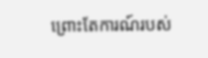ព្រោះតែការណ៍របស់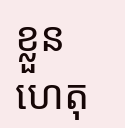ខ្លួន ហេតុ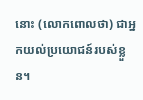នោះ (លោកពោលថា) ជាអ្នកយល់ប្រយោជន៍របស់ខ្លួន។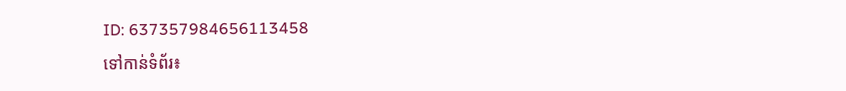ID: 637357984656113458
ទៅកាន់ទំព័រ៖